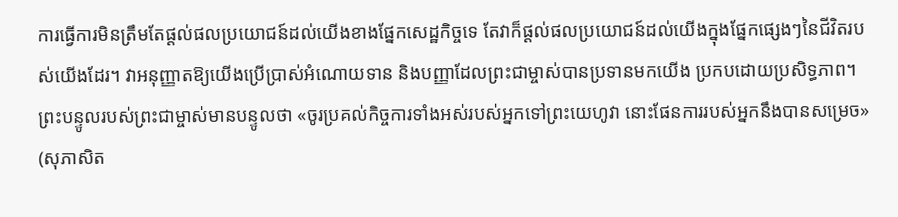ការធ្វើការមិនត្រឹមតែផ្ដល់ផលប្រយោជន៍ដល់យើងខាងផ្នែកសេដ្ឋកិច្ចទេ តែវាក៏ផ្ដល់ផលប្រយោជន៍ដល់យើងក្នុងផ្នែកផ្សេងៗនៃជីវិតរបស់យើងដែរ។ វាអនុញ្ញាតឱ្យយើងប្រើប្រាស់អំណោយទាន និងបញ្ញាដែលព្រះជាម្ចាស់បានប្រទានមកយើង ប្រកបដោយប្រសិទ្ធភាព។
ព្រះបន្ទូលរបស់ព្រះជាម្ចាស់មានបន្ទូលថា «ចូរប្រគល់កិច្ចការទាំងអស់របស់អ្នកទៅព្រះយេហូវា នោះផែនការរបស់អ្នកនឹងបានសម្រេច» (សុភាសិត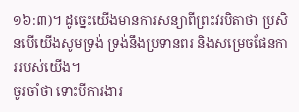១៦:៣)។ ដូច្នេះយើងមានការសន្យាពីព្រះវរបិតាថា ប្រសិនបើយើងសូមទ្រង់ ទ្រង់នឹងប្រទានពរ និងសម្រេចផែនការរបស់យើង។
ចូរចាំថា ទោះបីការងារ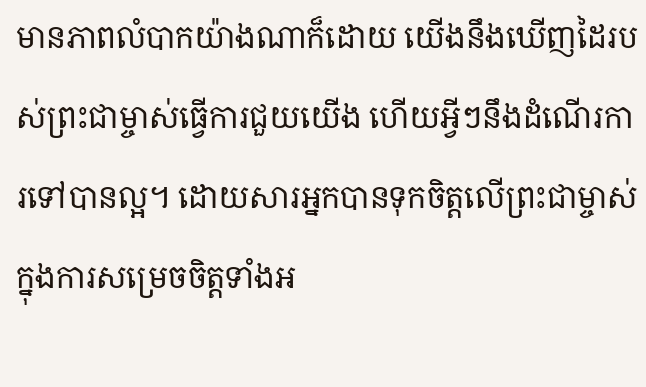មានភាពលំបាកយ៉ាងណាក៏ដោយ យើងនឹងឃើញដៃរបស់ព្រះជាម្ចាស់ធ្វើការជួយយើង ហើយអ្វីៗនឹងដំណើរការទៅបានល្អ។ ដោយសារអ្នកបានទុកចិត្តលើព្រះជាម្ចាស់ក្នុងការសម្រេចចិត្តទាំងអ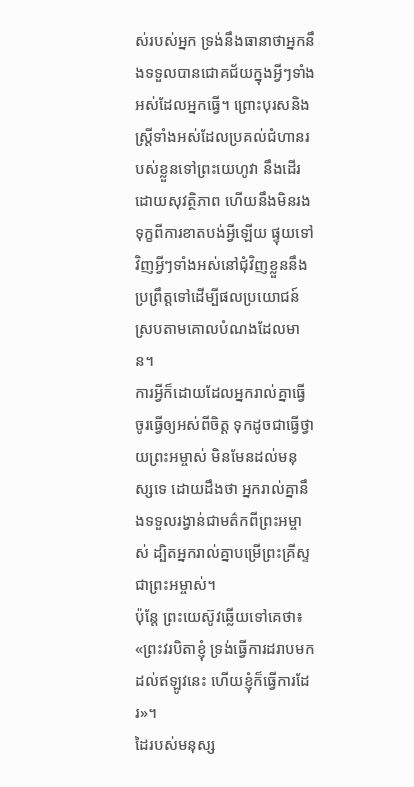ស់របស់អ្នក ទ្រង់នឹងធានាថាអ្នកនឹងទទួលបានជោគជ័យក្នុងអ្វីៗទាំងអស់ដែលអ្នកធ្វើ។ ព្រោះបុរសនិងស្ត្រីទាំងអស់ដែលប្រគល់ជំហានរបស់ខ្លួនទៅព្រះយេហូវា នឹងដើរដោយសុវត្ថិភាព ហើយនឹងមិនរងទុក្ខពីការខាតបង់អ្វីឡើយ ផ្ទុយទៅវិញអ្វីៗទាំងអស់នៅជុំវិញខ្លួននឹងប្រព្រឹត្តទៅដើម្បីផលប្រយោជន៍ ស្របតាមគោលបំណងដែលមាន។
ការអ្វីក៏ដោយដែលអ្នករាល់គ្នាធ្វើ ចូរធ្វើឲ្យអស់ពីចិត្ត ទុកដូចជាធ្វើថ្វាយព្រះអម្ចាស់ មិនមែនដល់មនុស្សទេ ដោយដឹងថា អ្នករាល់គ្នានឹងទទួលរង្វាន់ជាមត៌កពីព្រះអម្ចាស់ ដ្បិតអ្នករាល់គ្នាបម្រើព្រះគ្រីស្ទជាព្រះអម្ចាស់។
ប៉ុន្តែ ព្រះយេស៊ូវឆ្លើយទៅគេថា៖ «ព្រះវរបិតាខ្ញុំ ទ្រង់ធ្វើការដរាបមកដល់ឥឡូវនេះ ហើយខ្ញុំក៏ធ្វើការដែរ»។
ដៃរបស់មនុស្ស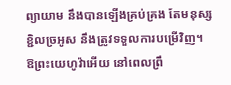ព្យាយាម នឹងបានឡើងគ្រប់គ្រង តែមនុស្សខ្ជិលច្រអូស នឹងត្រូវទទួលការបម្រើវិញ។
ឱព្រះយេហូវ៉ាអើយ នៅពេលព្រឹ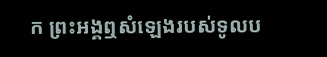ក ព្រះអង្គឮសំឡេងរបស់ទូលប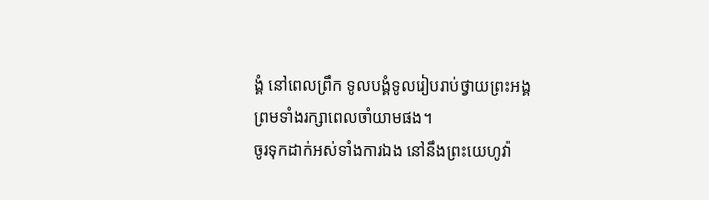ង្គំ នៅពេលព្រឹក ទូលបង្គំទូលរៀបរាប់ថ្វាយព្រះអង្គ ព្រមទាំងរក្សាពេលចាំយាមផង។
ចូរទុកដាក់អស់ទាំងការឯង នៅនឹងព្រះយេហូវ៉ា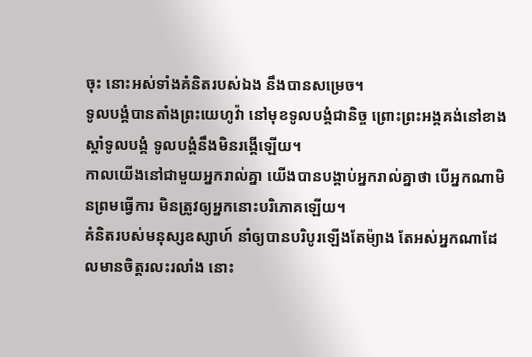ចុះ នោះអស់ទាំងគំនិតរបស់ឯង នឹងបានសម្រេច។
ទូលបង្គំបានតាំងព្រះយេហូវ៉ា នៅមុខទូលបង្គំជានិច្ច ព្រោះព្រះអង្គគង់នៅខាងស្តាំទូលបង្គំ ទូលបង្គំនឹងមិនរង្គើឡើយ។
កាលយើងនៅជាមួយអ្នករាល់គ្នា យើងបានបង្គាប់អ្នករាល់គ្នាថា បើអ្នកណាមិនព្រមធ្វើការ មិនត្រូវឲ្យអ្នកនោះបរិភោគឡើយ។
គំនិតរបស់មនុស្សឧស្សាហ៍ នាំឲ្យបានបរិបូរឡើងតែម៉្យាង តែអស់អ្នកណាដែលមានចិត្តរលះរលាំង នោះ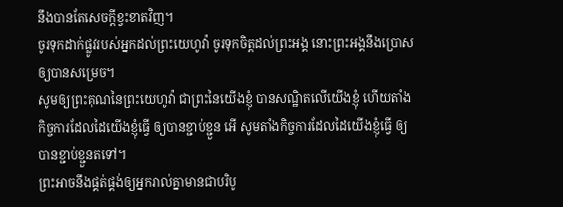នឹងបានតែសេចក្ដីខ្វះខាតវិញ។
ចូរទុកដាក់ផ្លូវរបស់អ្នកដល់ព្រះយេហូវ៉ា ចូរទុកចិត្តដល់ព្រះអង្គ នោះព្រះអង្គនឹងប្រោសឲ្យបានសម្រេច។
សូមឲ្យព្រះគុណនៃព្រះយេហូវ៉ា ជាព្រះនៃយើងខ្ញុំ បានសណ្ឋិតលើយើងខ្ញុំ ហើយតាំងកិច្ចការដែលដៃយើងខ្ញុំធ្វើ ឲ្យបានខ្ជាប់ខ្ជួន អើ សូមតាំងកិច្ចការដែលដៃយើងខ្ញុំធ្វើ ឲ្យបានខ្ជាប់ខ្ជួនតទៅ។
ព្រះអាចនឹងផ្គត់ផ្គង់ឲ្យអ្នករាល់គ្នាមានជាបរិបូ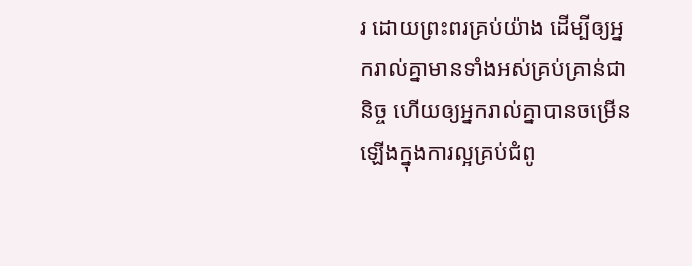រ ដោយព្រះពរគ្រប់យ៉ាង ដើម្បីឲ្យអ្នករាល់គ្នាមានទាំងអស់គ្រប់គ្រាន់ជានិច្ច ហើយឲ្យអ្នករាល់គ្នាបានចម្រើនឡើងក្នុងការល្អគ្រប់ជំពូ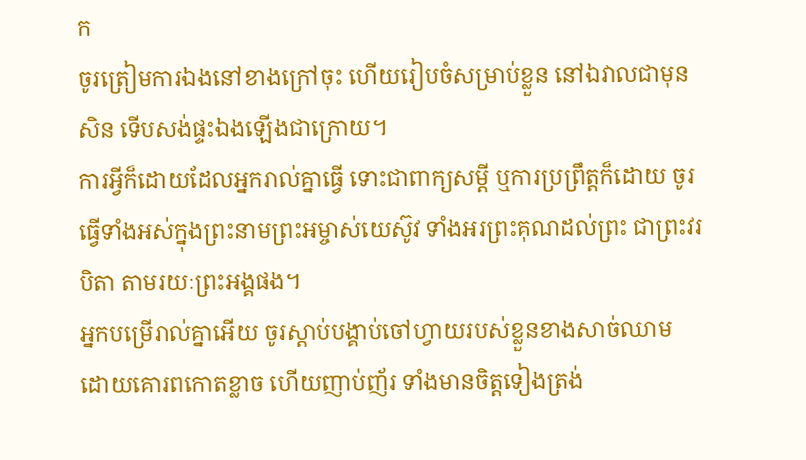ក
ចូរត្រៀមការឯងនៅខាងក្រៅចុះ ហើយរៀបចំសម្រាប់ខ្លួន នៅឯវាលជាមុនសិន ទើបសង់ផ្ទះឯងឡើងជាក្រោយ។
ការអ្វីក៏ដោយដែលអ្នករាល់គ្នាធ្វើ ទោះជាពាក្យសម្ដី ឬការប្រព្រឹត្តក៏ដោយ ចូរធ្វើទាំងអស់ក្នុងព្រះនាមព្រះអម្ចាស់យេស៊ូវ ទាំងអរព្រះគុណដល់ព្រះ ជាព្រះវរបិតា តាមរយៈព្រះអង្គផង។
អ្នកបម្រើរាល់គ្នាអើយ ចូរស្តាប់បង្គាប់ចៅហ្វាយរបស់ខ្លួនខាងសាច់ឈាម ដោយគោរពកោតខ្លាច ហើយញាប់ញ័រ ទាំងមានចិត្តទៀងត្រង់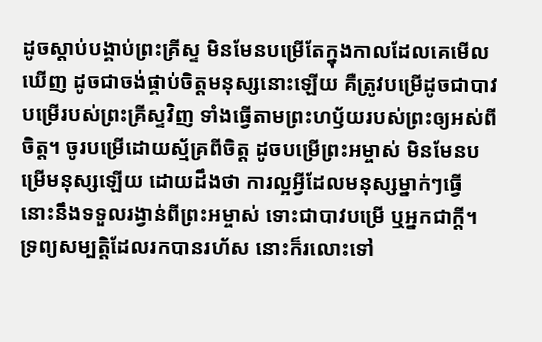ដូចស្ដាប់បង្គាប់ព្រះគ្រីស្ទ មិនមែនបម្រើតែក្នុងកាលដែលគេមើលឃើញ ដូចជាចង់ផ្គាប់ចិត្តមនុស្សនោះឡើយ គឺត្រូវបម្រើដូចជាបាវបម្រើរបស់ព្រះគ្រីស្ទវិញ ទាំងធ្វើតាមព្រះហឫ័យរបស់ព្រះឲ្យអស់ពីចិត្ត។ ចូរបម្រើដោយស្ម័គ្រពីចិត្ត ដូចបម្រើព្រះអម្ចាស់ មិនមែនបម្រើមនុស្សឡើយ ដោយដឹងថា ការល្អអ្វីដែលមនុស្សម្នាក់ៗធ្វើ នោះនឹងទទួលរង្វាន់ពីព្រះអម្ចាស់ ទោះជាបាវបម្រើ ឬអ្នកជាក្តី។
ទ្រព្យសម្បត្តិដែលរកបានរហ័ស នោះក៏រលោះទៅ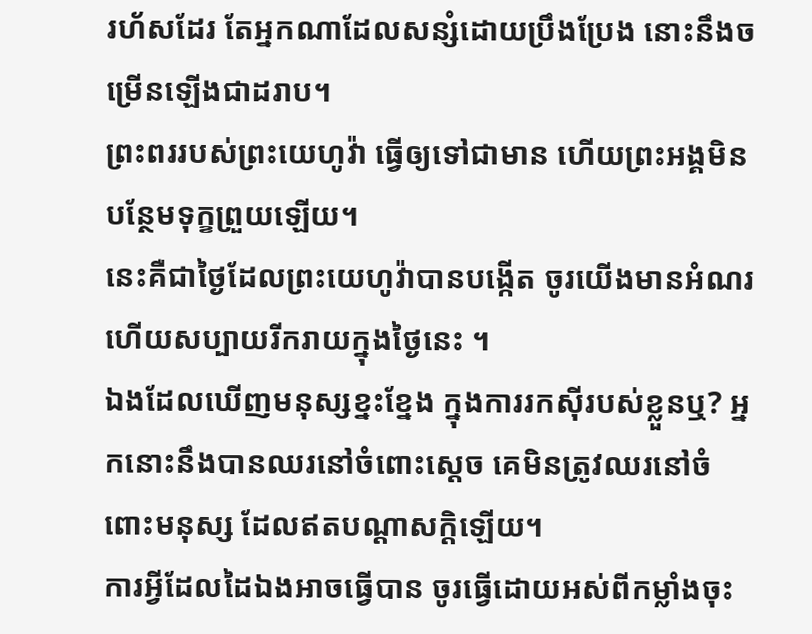រហ័សដែរ តែអ្នកណាដែលសន្សំដោយប្រឹងប្រែង នោះនឹងចម្រើនឡើងជាដរាប។
ព្រះពររបស់ព្រះយេហូវ៉ា ធ្វើឲ្យទៅជាមាន ហើយព្រះអង្គមិនបន្ថែមទុក្ខព្រួយឡើយ។
នេះគឺជាថ្ងៃដែលព្រះយេហូវ៉ាបានបង្កើត ចូរយើងមានអំណរ ហើយសប្បាយរីករាយក្នុងថ្ងៃនេះ ។
ឯងដែលឃើញមនុស្សខ្នះខ្នែង ក្នុងការរកស៊ីរបស់ខ្លួនឬ? អ្នកនោះនឹងបានឈរនៅចំពោះស្តេច គេមិនត្រូវឈរនៅចំពោះមនុស្ស ដែលឥតបណ្ដាសក្តិឡើយ។
ការអ្វីដែលដៃឯងអាចធ្វើបាន ចូរធ្វើដោយអស់ពីកម្លាំងចុះ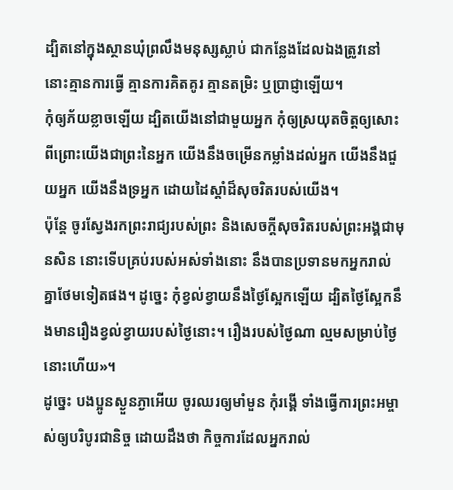ដ្បិតនៅក្នុងស្ថានឃុំព្រលឹងមនុស្សស្លាប់ ជាកន្លែងដែលឯងត្រូវនៅ នោះគ្មានការធ្វើ គ្មានការគិតគូរ គ្មានតម្រិះ ឬប្រាជ្ញាឡើយ។
កុំឲ្យភ័យខ្លាចឡើយ ដ្បិតយើងនៅជាមួយអ្នក កុំឲ្យស្រយុតចិត្តឲ្យសោះ ពីព្រោះយើងជាព្រះនៃអ្នក យើងនឹងចម្រើនកម្លាំងដល់អ្នក យើងនឹងជួយអ្នក យើងនឹងទ្រអ្នក ដោយដៃស្តាំដ៏សុចរិតរបស់យើង។
ប៉ុន្តែ ចូរស្វែងរកព្រះរាជ្យរបស់ព្រះ និងសេចក្តីសុចរិតរបស់ព្រះអង្គជាមុនសិន នោះទើបគ្រប់របស់អស់ទាំងនោះ នឹងបានប្រទានមកអ្នករាល់គ្នាថែមទៀតផង។ ដូច្នេះ កុំខ្វល់ខ្វាយនឹងថ្ងៃស្អែកឡើយ ដ្បិតថ្ងៃស្អែកនឹងមានរឿងខ្វល់ខ្វាយរបស់ថ្ងៃនោះ។ រឿងរបស់ថ្ងៃណា ល្មមសម្រាប់ថ្ងៃនោះហើយ»។
ដូច្នេះ បងប្អូនស្ងួនភ្ងាអើយ ចូរឈរឲ្យមាំមួន កុំរង្គើ ទាំងធ្វើការព្រះអម្ចាស់ឲ្យបរិបូរជានិច្ច ដោយដឹងថា កិច្ចការដែលអ្នករាល់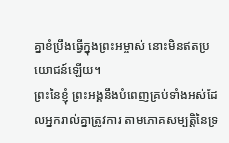គ្នាខំប្រឹងធ្វើក្នុងព្រះអម្ចាស់ នោះមិនឥតប្រយោជន៍ឡើយ។
ព្រះនៃខ្ញុំ ព្រះអង្គនឹងបំពេញគ្រប់ទាំងអស់ដែលអ្នករាល់គ្នាត្រូវការ តាមភោគសម្បត្តិនៃទ្រ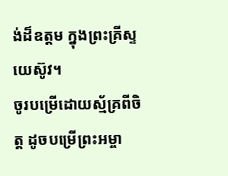ង់ដ៏ឧត្តម ក្នុងព្រះគ្រីស្ទយេស៊ូវ។
ចូរបម្រើដោយស្ម័គ្រពីចិត្ត ដូចបម្រើព្រះអម្ចា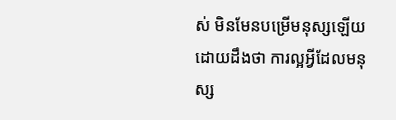ស់ មិនមែនបម្រើមនុស្សឡើយ ដោយដឹងថា ការល្អអ្វីដែលមនុស្ស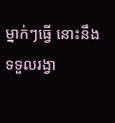ម្នាក់ៗធ្វើ នោះនឹងទទួលរង្វា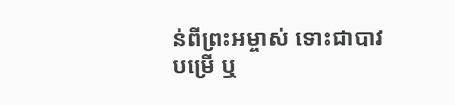ន់ពីព្រះអម្ចាស់ ទោះជាបាវបម្រើ ឬ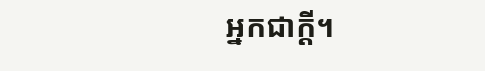អ្នកជាក្តី។